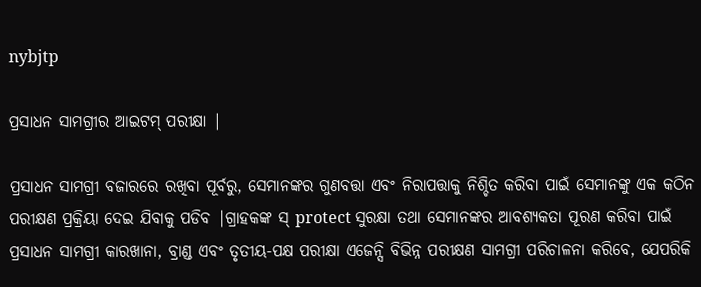nybjtp

ପ୍ରସାଧନ ସାମଗ୍ରୀର ଆଇଟମ୍ ପରୀକ୍ଷା |

ପ୍ରସାଧନ ସାମଗ୍ରୀ ବଜାରରେ ରଖିବା ପୂର୍ବରୁ, ସେମାନଙ୍କର ଗୁଣବତ୍ତା ଏବଂ ନିରାପତ୍ତାକୁ ନିଶ୍ଚିତ କରିବା ପାଇଁ ସେମାନଙ୍କୁ ଏକ କଠିନ ପରୀକ୍ଷଣ ପ୍ରକ୍ରିୟା ଦେଇ ଯିବାକୁ ପଡିବ |ଗ୍ରାହକଙ୍କ ସ୍ protect ସୁରକ୍ଷା ତଥା ସେମାନଙ୍କର ଆବଶ୍ୟକତା ପୂରଣ କରିବା ପାଇଁ ପ୍ରସାଧନ ସାମଗ୍ରୀ କାରଖାନା, ବ୍ରାଣ୍ଡ ଏବଂ ତୃତୀୟ-ପକ୍ଷ ପରୀକ୍ଷା ଏଜେନ୍ସି ବିଭିନ୍ନ ପରୀକ୍ଷଣ ସାମଗ୍ରୀ ପରିଚାଳନା କରିବେ, ଯେପରିକି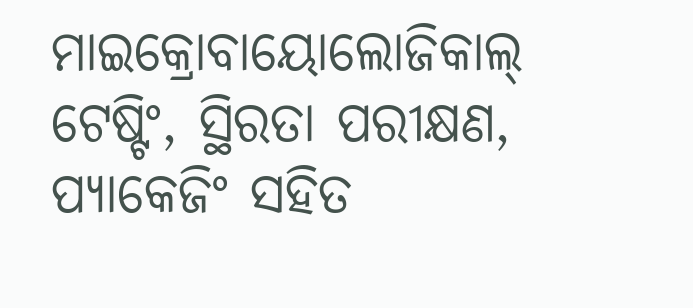ମାଇକ୍ରୋବାୟୋଲୋଜିକାଲ୍ ଟେଷ୍ଟିଂ, ସ୍ଥିରତା ପରୀକ୍ଷଣ, ପ୍ୟାକେଜିଂ ସହିତ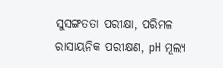ସୁସଙ୍ଗତତା ପରୀକ୍ଷା, ପରିମଳ ରାସାୟନିକ ପରୀକ୍ଷଣ, pH ମୂଲ୍ୟ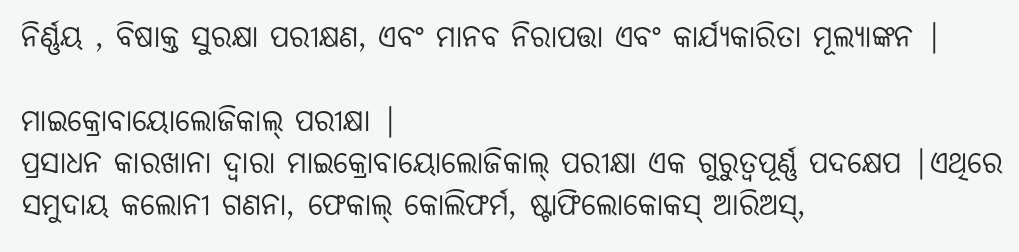ନିର୍ଣ୍ଣୟ , ବିଷାକ୍ତ ସୁରକ୍ଷା ପରୀକ୍ଷଣ, ଏବଂ ମାନବ ନିରାପତ୍ତା ଏବଂ କାର୍ଯ୍ୟକାରିତା ମୂଲ୍ୟାଙ୍କନ |

ମାଇକ୍ରୋବାୟୋଲୋଜିକାଲ୍ ପରୀକ୍ଷା |
ପ୍ରସାଧନ କାରଖାନା ଦ୍ୱାରା ମାଇକ୍ରୋବାୟୋଲୋଜିକାଲ୍ ପରୀକ୍ଷା ଏକ ଗୁରୁତ୍ୱପୂର୍ଣ୍ଣ ପଦକ୍ଷେପ |ଏଥିରେ ସମୁଦାୟ କଲୋନୀ ଗଣନା, ଫେକାଲ୍ କୋଲିଫର୍ମ, ଷ୍ଟାଫିଲୋକୋକସ୍ ଆରିଅସ୍,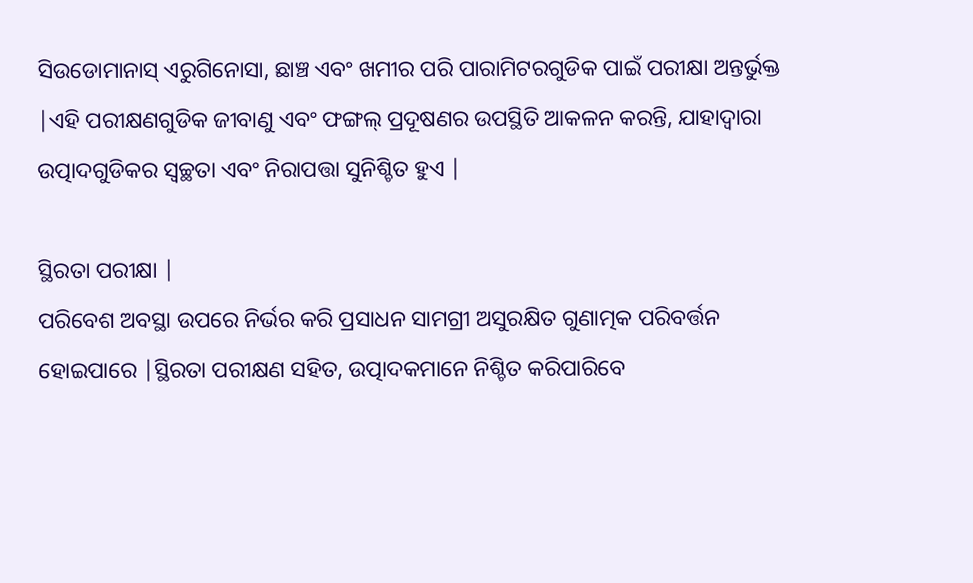ସିଉଡୋମାନାସ୍ ଏରୁଗିନୋସା, ଛାଞ୍ଚ ଏବଂ ଖମୀର ପରି ପାରାମିଟରଗୁଡିକ ପାଇଁ ପରୀକ୍ଷା ଅନ୍ତର୍ଭୁକ୍ତ |ଏହି ପରୀକ୍ଷଣଗୁଡିକ ଜୀବାଣୁ ଏବଂ ଫଙ୍ଗଲ୍ ପ୍ରଦୂଷଣର ଉପସ୍ଥିତି ଆକଳନ କରନ୍ତି, ଯାହାଦ୍ୱାରା ଉତ୍ପାଦଗୁଡିକର ସ୍ୱଚ୍ଛତା ଏବଂ ନିରାପତ୍ତା ସୁନିଶ୍ଚିତ ହୁଏ |

ସ୍ଥିରତା ପରୀକ୍ଷା |
ପରିବେଶ ଅବସ୍ଥା ଉପରେ ନିର୍ଭର କରି ପ୍ରସାଧନ ସାମଗ୍ରୀ ଅସୁରକ୍ଷିତ ଗୁଣାତ୍ମକ ପରିବର୍ତ୍ତନ ହୋଇପାରେ |ସ୍ଥିରତା ପରୀକ୍ଷଣ ସହିତ, ଉତ୍ପାଦକମାନେ ନିଶ୍ଚିତ କରିପାରିବେ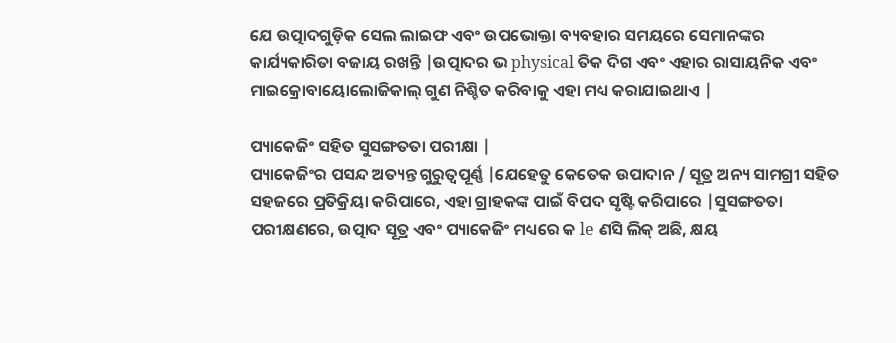ଯେ ଉତ୍ପାଦଗୁଡ଼ିକ ସେଲ ଲାଇଫ ଏବଂ ଉପଭୋକ୍ତା ବ୍ୟବହାର ସମୟରେ ସେମାନଙ୍କର କାର୍ଯ୍ୟକାରିତା ବଜାୟ ରଖନ୍ତି |ଉତ୍ପାଦର ଭ physical ତିକ ଦିଗ ଏବଂ ଏହାର ରାସାୟନିକ ଏବଂ ମାଇକ୍ରୋବାୟୋଲୋଜିକାଲ୍ ଗୁଣ ନିଶ୍ଚିତ କରିବାକୁ ଏହା ମଧ୍ୟ କରାଯାଇଥାଏ |

ପ୍ୟାକେଜିଂ ସହିତ ସୁସଙ୍ଗତତା ପରୀକ୍ଷା |
ପ୍ୟାକେଜିଂର ପସନ୍ଦ ଅତ୍ୟନ୍ତ ଗୁରୁତ୍ୱପୂର୍ଣ୍ଣ |ଯେହେତୁ କେତେକ ଉପାଦାନ / ସୂତ୍ର ଅନ୍ୟ ସାମଗ୍ରୀ ସହିତ ସହଜରେ ପ୍ରତିକ୍ରିୟା କରିପାରେ, ଏହା ଗ୍ରାହକଙ୍କ ପାଇଁ ବିପଦ ସୃଷ୍ଟି କରିପାରେ |ସୁସଙ୍ଗତତା ପରୀକ୍ଷଣରେ, ଉତ୍ପାଦ ସୂତ୍ର ଏବଂ ପ୍ୟାକେଜିଂ ମଧ୍ୟରେ କ le ଣସି ଲିକ୍ ଅଛି, କ୍ଷୟ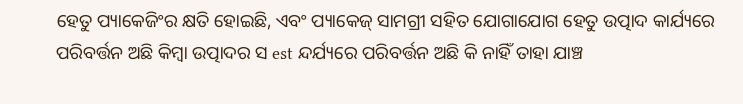ହେତୁ ପ୍ୟାକେଜିଂର କ୍ଷତି ହୋଇଛି, ଏବଂ ପ୍ୟାକେଜ୍ ସାମଗ୍ରୀ ସହିତ ଯୋଗାଯୋଗ ହେତୁ ଉତ୍ପାଦ କାର୍ଯ୍ୟରେ ପରିବର୍ତ୍ତନ ଅଛି କିମ୍ବା ଉତ୍ପାଦର ସ est ନ୍ଦର୍ଯ୍ୟରେ ପରିବର୍ତ୍ତନ ଅଛି କି ନାହିଁ ତାହା ଯାଞ୍ଚ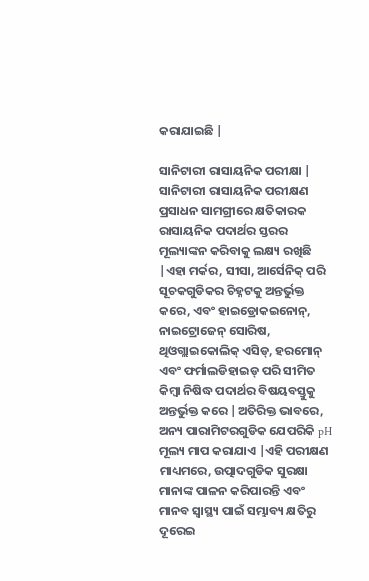କରାଯାଇଛି |

ସାନିଟାରୀ ରାସାୟନିକ ପରୀକ୍ଷା |
ସାନିଟାରୀ ରାସାୟନିକ ପରୀକ୍ଷଣ ପ୍ରସାଧନ ସାମଗ୍ରୀରେ କ୍ଷତିକାରକ ରାସାୟନିକ ପଦାର୍ଥର ସ୍ତରର ମୂଲ୍ୟାଙ୍କନ କରିବାକୁ ଲକ୍ଷ୍ୟ ରଖିଛି |ଏହା ମର୍କର, ସୀସା, ଆର୍ସେନିକ୍ ପରି ସୂଚକଗୁଡିକର ଚିହ୍ନଟକୁ ଅନ୍ତର୍ଭୁକ୍ତ କରେ, ଏବଂ ହାଇଡ୍ରୋକଇନୋନ୍, ନାଇଟ୍ରୋଜେନ୍ ସୋରିଷ, ଥିଓଗ୍ଲାଇକୋଲିକ୍ ଏସିଡ୍, ହରମୋନ୍ ଏବଂ ଫର୍ମାଲଡିହାଇଡ୍ ପରି ସୀମିତ କିମ୍ବା ନିଷିଦ୍ଧ ପଦାର୍ଥର ବିଷୟବସ୍ତୁକୁ ଅନ୍ତର୍ଭୁକ୍ତ କରେ |ଅତିରିକ୍ତ ଭାବରେ, ଅନ୍ୟ ପାରାମିଟରଗୁଡିକ ଯେପରିକି pH ମୂଲ୍ୟ ମାପ କରାଯାଏ |ଏହି ପରୀକ୍ଷଣ ମାଧ୍ୟମରେ, ଉତ୍ପାଦଗୁଡିକ ସୁରକ୍ଷା ମାନାଙ୍କ ପାଳନ କରିପାରନ୍ତି ଏବଂ ମାନବ ସ୍ୱାସ୍ଥ୍ୟ ପାଇଁ ସମ୍ଭାବ୍ୟ କ୍ଷତିରୁ ଦୂରେଇ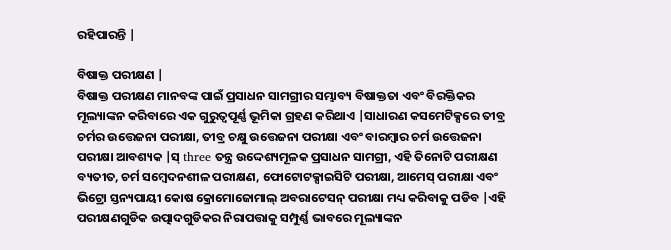ରହିପାରନ୍ତି |

ବିଷାକ୍ତ ପରୀକ୍ଷଣ |
ବିଷାକ୍ତ ପରୀକ୍ଷଣ ମାନବଙ୍କ ପାଇଁ ପ୍ରସାଧନ ସାମଗ୍ରୀର ସମ୍ଭାବ୍ୟ ବିଷାକ୍ତତା ଏବଂ ବିରକ୍ତିକର ମୂଲ୍ୟାଙ୍କନ କରିବାରେ ଏକ ଗୁରୁତ୍ୱପୂର୍ଣ୍ଣ ଭୂମିକା ଗ୍ରହଣ କରିଥାଏ |ସାଧାରଣ କସମେଟିକ୍ସରେ ତୀବ୍ର ଚର୍ମର ଉତ୍ତେଜନା ପରୀକ୍ଷା, ତୀବ୍ର ଚକ୍ଷୁ ଉତ୍ତେଜନା ପରୀକ୍ଷା ଏବଂ ବାରମ୍ବାର ଚର୍ମ ଉତ୍ତେଜନା ପରୀକ୍ଷା ଆବଶ୍ୟକ |ସ୍ three ତନ୍ତ୍ର ଉଦ୍ଦେଶ୍ୟମୂଳକ ପ୍ରସାଧନ ସାମଗ୍ରୀ, ଏହି ତିନୋଟି ପରୀକ୍ଷଣ ବ୍ୟତୀତ, ଚର୍ମ ସମ୍ବେଦନଶୀଳ ପରୀକ୍ଷଣ, ଫୋଟୋଟକ୍ସାଇସିଟି ପରୀକ୍ଷା, ଆମେସ୍ ପରୀକ୍ଷା ଏବଂ ଭିଟ୍ରୋ ସ୍ତନ୍ୟପାୟୀ କୋଷ କ୍ରୋମୋଜୋମାଲ୍ ଅବରାଟେସନ୍ ପରୀକ୍ଷା ମଧ୍ୟ କରିବାକୁ ପଡିବ |ଏହି ପରୀକ୍ଷଣଗୁଡିକ ଉତ୍ପାଦଗୁଡିକର ନିରାପତ୍ତାକୁ ସମ୍ପୁର୍ଣ୍ଣ ଭାବରେ ମୂଲ୍ୟାଙ୍କନ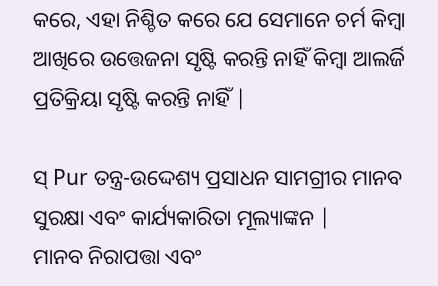କରେ, ଏହା ନିଶ୍ଚିତ କରେ ଯେ ସେମାନେ ଚର୍ମ କିମ୍ବା ଆଖିରେ ଉତ୍ତେଜନା ସୃଷ୍ଟି କରନ୍ତି ନାହିଁ କିମ୍ବା ଆଲର୍ଜି ପ୍ରତିକ୍ରିୟା ସୃଷ୍ଟି କରନ୍ତି ନାହିଁ |

ସ୍ Pur ତନ୍ତ୍ର-ଉଦ୍ଦେଶ୍ୟ ପ୍ରସାଧନ ସାମଗ୍ରୀର ମାନବ ସୁରକ୍ଷା ଏବଂ କାର୍ଯ୍ୟକାରିତା ମୂଲ୍ୟାଙ୍କନ |
ମାନବ ନିରାପତ୍ତା ଏବଂ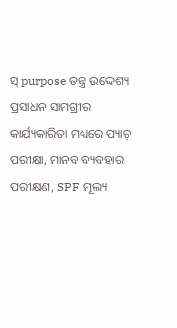ସ୍ purpose ତନ୍ତ୍ର ଉଦ୍ଦେଶ୍ୟ ପ୍ରସାଧନ ସାମଗ୍ରୀର କାର୍ଯ୍ୟକାରିତା ମଧ୍ୟରେ ପ୍ୟାଚ୍ ପରୀକ୍ଷା, ମାନବ ବ୍ୟବହାର ପରୀକ୍ଷଣ, SPF ମୂଲ୍ୟ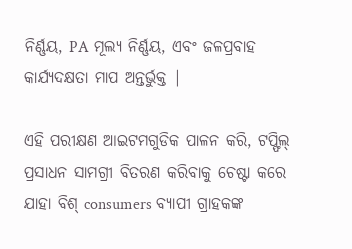ନିର୍ଣ୍ଣୟ, PA ମୂଲ୍ୟ ନିର୍ଣ୍ଣୟ, ଏବଂ ଜଳପ୍ରବାହ କାର୍ଯ୍ୟଦକ୍ଷତା ମାପ ଅନ୍ତର୍ଭୁକ୍ତ |

ଏହି ପରୀକ୍ଷଣ ଆଇଟମଗୁଡିକ ପାଳନ କରି, ଟପ୍ଫିଲ୍ ପ୍ରସାଧନ ସାମଗ୍ରୀ ବିତରଣ କରିବାକୁ ଚେଷ୍ଟା କରେ ଯାହା ବିଶ୍ consumers ବ୍ୟାପୀ ଗ୍ରାହକଙ୍କ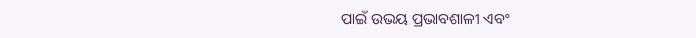ପାଇଁ ଉଭୟ ପ୍ରଭାବଶାଳୀ ଏବଂ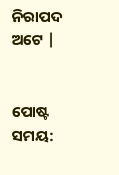ନିରାପଦ ଅଟେ |


ପୋଷ୍ଟ ସମୟ: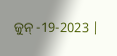ଜୁନ୍ -19-2023 |